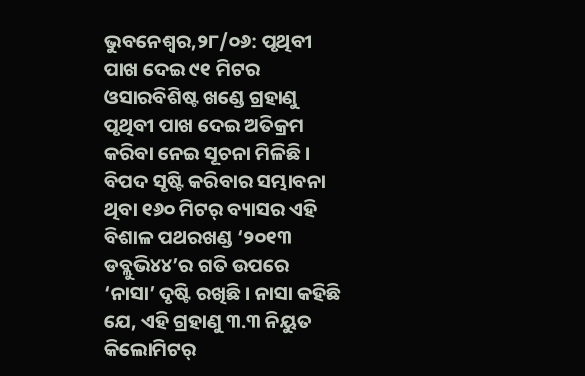ଭୁବନେଶ୍ୱର,୨୮/୦୬: ପୃଥିବୀ ପାଖ ଦେଇ ୯୧ ମିଟର ଓସାରବିଶିଷ୍ଟ ଖଣ୍ଡେ ଗ୍ରହାଣୁ ପୃଥିବୀ ପାଖ ଦେଇ ଅତିକ୍ରମ କରିବା ନେଇ ସୂଚନା ମିଳିଛି । ବିପଦ ସୃଷ୍ଟି କରିବାର ସମ୍ଭାବନା ଥିବା ୧୬୦ ମିଟର୍ ବ୍ୟାସର ଏହି ବିଶାଳ ପଥରଖଣ୍ଡ ‘୨୦୧୩ ଡବ୍ଲୁଭି୪୪’ର ଗତି ଉପରେ ‘ନାସା’ ଦୃଷ୍ଟି ରଖିଛି। ନାସା କହିଛି ଯେ, ଏହି ଗ୍ରହାଣୁ ୩.୩ ନିୟୁତ କିଲୋମିଟର୍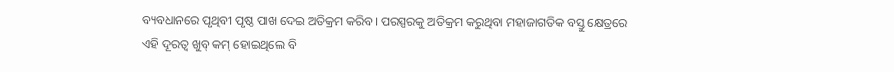ବ୍ୟବଧାନରେ ପୃଥିବୀ ପୃଷ୍ଠ ପାଖ ଦେଇ ଅତିକ୍ରମ କରିବ। ପରସ୍ପରକୁ ଅତିକ୍ରମ କରୁଥିବା ମହାଜାଗତିକ ବସ୍ତୁ କ୍ଷେତ୍ରରେ ଏହି ଦୂରତ୍ବ ଖୁବ୍ କମ୍ ହୋଇଥିଲେ ବି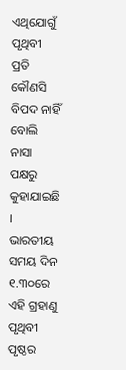ଏଥିଯୋଗୁଁ ପୃଥିବୀ ପ୍ରତି କୌଣସି ବିପଦ ନାହିଁ ବୋଲି ନାସା ପକ୍ଷରୁ କୁହାଯାଇଛି । ଭାରତୀୟ ସମୟ ଦିନ ୧.୩୦ରେ ଏହି ଗ୍ରହାଣୁ ପୃଥିବୀ ପୃଷ୍ଠର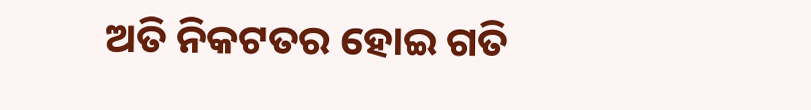ଅତି ନିକଟତର ହୋଇ ଗତି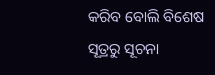କରିବ ବୋଲି ବିଶେଷ ସୂତ୍ରରୁ ସୂଚନା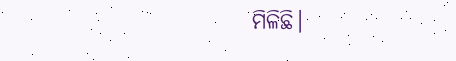ମିଳିଛି।